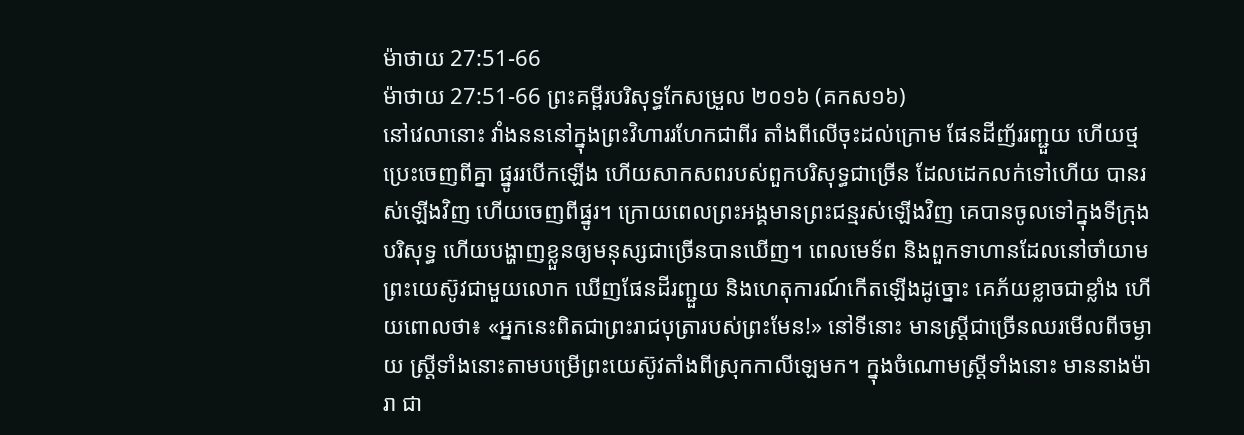ម៉ាថាយ 27:51-66
ម៉ាថាយ 27:51-66 ព្រះគម្ពីរបរិសុទ្ធកែសម្រួល ២០១៦ (គកស១៦)
នៅវេលានោះ វាំងនននៅក្នុងព្រះវិហាររហែកជាពីរ តាំងពីលើចុះដល់ក្រោម ផែនដីញ័ររញ្ជួយ ហើយថ្មប្រេះចេញពីគ្នា ផ្នូររបើកឡើង ហើយសាកសពរបស់ពួកបរិសុទ្ធជាច្រើន ដែលដេកលក់ទៅហើយ បានរស់ឡើងវិញ ហើយចេញពីផ្នូរ។ ក្រោយពេលព្រះអង្គមានព្រះជន្មរស់ឡើងវិញ គេបានចូលទៅក្នុងទីក្រុងបរិសុទ្ធ ហើយបង្ហាញខ្លួនឲ្យមនុស្សជាច្រើនបានឃើញ។ ពេលមេទ័ព និងពួកទាហានដែលនៅចាំយាមព្រះយេស៊ូវជាមួយលោក ឃើញផែនដីរញ្ជួយ និងហេតុការណ៍កើតឡើងដូច្នោះ គេភ័យខ្លាចជាខ្លាំង ហើយពោលថា៖ «អ្នកនេះពិតជាព្រះរាជបុត្រារបស់ព្រះមែន!» នៅទីនោះ មានស្ត្រីជាច្រើនឈរមើលពីចម្ងាយ ស្ត្រីទាំងនោះតាមបម្រើព្រះយេស៊ូវតាំងពីស្រុកកាលីឡេមក។ ក្នុងចំណោមស្ត្រីទាំងនោះ មាននាងម៉ារា ជា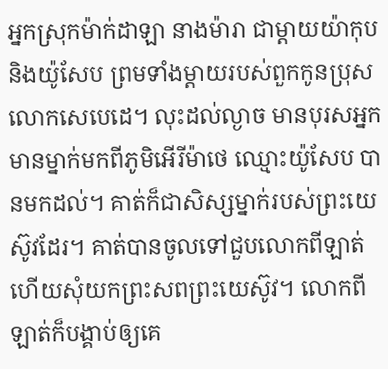អ្នកស្រុកម៉ាក់ដាឡា នាងម៉ារា ជាម្តាយយ៉ាកុប និងយ៉ូសែប ព្រមទាំងម្តាយរបស់ពួកកូនប្រុសលោកសេបេដេ។ លុះដល់ល្ងាច មានបុរសអ្នកមានម្នាក់មកពីភូមិអើរីម៉ាថេ ឈ្មោះយ៉ូសែប បានមកដល់។ គាត់ក៏ជាសិស្សម្នាក់របស់ព្រះយេស៊ូវដែរ។ គាត់បានចូលទៅជួបលោកពីឡាត់ ហើយសុំយកព្រះសពព្រះយេស៊ូវ។ លោកពីឡាត់ក៏បង្គាប់ឲ្យគេ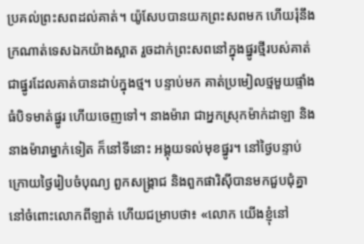ប្រគល់ព្រះសពដល់គាត់។ យ៉ូសែបបានយកព្រះសពមក ហើយរុំនឹងក្រណាត់ទេសឯកយ៉ាងស្អាត រួចដាក់ព្រះសពនៅក្នុងផ្នូរថ្មីរបស់គាត់ ជាផ្នូរដែលគាត់បានដាប់ក្នុងថ្ម។ បន្ទាប់មក គាត់ប្រមៀលថ្មមួយផ្ទាំងធំបិទមាត់ផ្នូរ ហើយចេញទៅ។ នាងម៉ារា ជាអ្នកស្រុកម៉ាក់ដាឡា និងនាងម៉ារាម្នាក់ទៀត ក៏នៅទីនោះ អង្គុយទល់មុខផ្នូរ។ នៅថ្ងៃបន្ទាប់ ក្រោយថ្ងៃរៀបចំបុណ្យ ពួកសង្គ្រាជ និងពួកផារិស៊ីបានមកជួបជុំគ្នា នៅចំពោះលោកពីឡាត់ ហើយជម្រាបថា៖ «លោក យើងខ្ញុំនៅ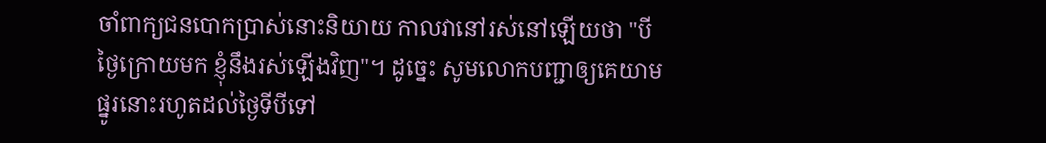ចាំពាក្យជនបោកប្រាស់នោះនិយាយ កាលវានៅរស់នៅឡើយថា "បីថ្ងៃក្រោយមក ខ្ញុំនឹងរស់ឡើងវិញ"។ ដូច្នេះ សូមលោកបញ្ជាឲ្យគេយាមផ្នូរនោះរហូតដល់ថ្ងៃទីបីទៅ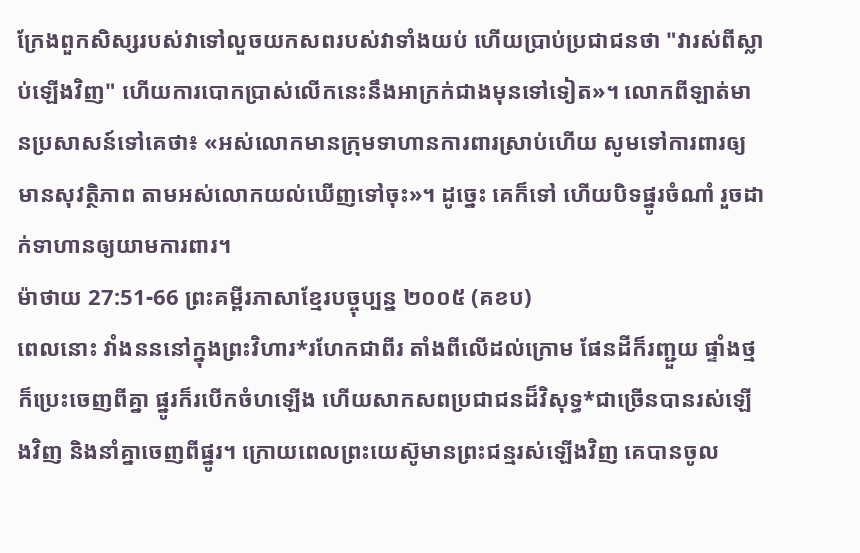ក្រែងពួកសិស្សរបស់វាទៅលួចយកសពរបស់វាទាំងយប់ ហើយប្រាប់ប្រជាជនថា "វារស់ពីស្លាប់ឡើងវិញ" ហើយការបោកប្រាស់លើកនេះនឹងអាក្រក់ជាងមុនទៅទៀត»។ លោកពីឡាត់មានប្រសាសន៍ទៅគេថា៖ «អស់លោកមានក្រុមទាហានការពារស្រាប់ហើយ សូមទៅការពារឲ្យមានសុវត្ថិភាព តាមអស់លោកយល់ឃើញទៅចុះ»។ ដូច្នេះ គេក៏ទៅ ហើយបិទផ្នូរចំណាំ រួចដាក់ទាហានឲ្យយាមការពារ។
ម៉ាថាយ 27:51-66 ព្រះគម្ពីរភាសាខ្មែរបច្ចុប្បន្ន ២០០៥ (គខប)
ពេលនោះ វាំងនននៅក្នុងព្រះវិហារ*រហែកជាពីរ តាំងពីលើដល់ក្រោម ផែនដីក៏រញ្ជួយ ផ្ទាំងថ្មក៏ប្រេះចេញពីគ្នា ផ្នូរក៏របើកចំហឡើង ហើយសាកសពប្រជាជនដ៏វិសុទ្ធ*ជាច្រើនបានរស់ឡើងវិញ និងនាំគ្នាចេញពីផ្នូរ។ ក្រោយពេលព្រះយេស៊ូមានព្រះជន្មរស់ឡើងវិញ គេបានចូល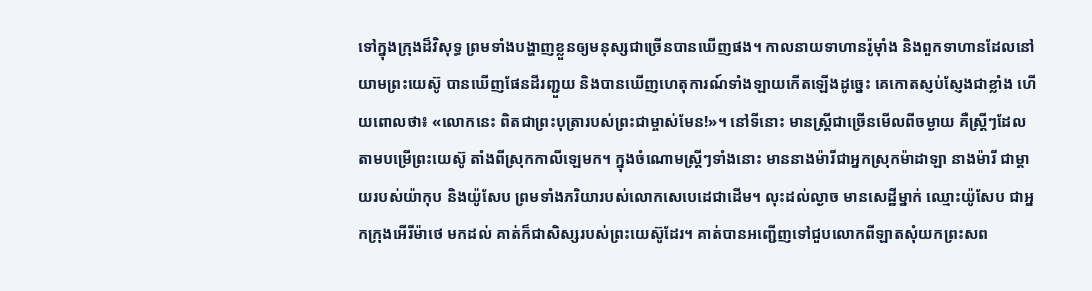ទៅក្នុងក្រុងដ៏វិសុទ្ធ ព្រមទាំងបង្ហាញខ្លួនឲ្យមនុស្សជាច្រើនបានឃើញផង។ កាលនាយទាហានរ៉ូម៉ាំង និងពួកទាហានដែលនៅយាមព្រះយេស៊ូ បានឃើញផែនដីរញ្ជួយ និងបានឃើញហេតុការណ៍ទាំងឡាយកើតឡើងដូច្នេះ គេកោតស្ញប់ស្ញែងជាខ្លាំង ហើយពោលថា៖ «លោកនេះ ពិតជាព្រះបុត្រារបស់ព្រះជាម្ចាស់មែន!»។ នៅទីនោះ មានស្ត្រីជាច្រើនមើលពីចម្ងាយ គឺស្ត្រីៗដែលតាមបម្រើព្រះយេស៊ូ តាំងពីស្រុកកាលីឡេមក។ ក្នុងចំណោមស្ត្រីៗទាំងនោះ មាននាងម៉ារីជាអ្នកស្រុកម៉ាដាឡា នាងម៉ារី ជាម្ដាយរបស់យ៉ាកុប និងយ៉ូសែប ព្រមទាំងភរិយារបស់លោកសេបេដេជាដើម។ លុះដល់ល្ងាច មានសេដ្ឋីម្នាក់ ឈ្មោះយ៉ូសែប ជាអ្នកក្រុងអើរីម៉ាថេ មកដល់ គាត់ក៏ជាសិស្សរបស់ព្រះយេស៊ូដែរ។ គាត់បានអញ្ជើញទៅជួបលោកពីឡាតសុំយកព្រះសព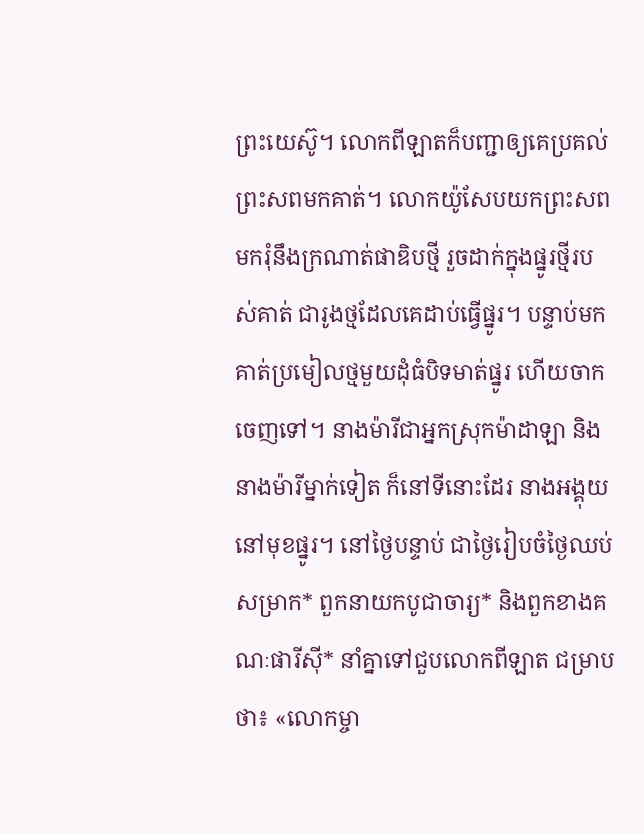ព្រះយេស៊ូ។ លោកពីឡាតក៏បញ្ជាឲ្យគេប្រគល់ព្រះសពមកគាត់។ លោកយ៉ូសែបយកព្រះសពមករុំនឹងក្រណាត់ផាឌិបថ្មី រួចដាក់ក្នុងផ្នូរថ្មីរបស់គាត់ ជារូងថ្មដែលគេដាប់ធ្វើផ្នូរ។ បន្ទាប់មក គាត់ប្រមៀលថ្មមួយដុំធំបិទមាត់ផ្នូរ ហើយចាកចេញទៅ។ នាងម៉ារីជាអ្នកស្រុកម៉ាដាឡា និងនាងម៉ារីម្នាក់ទៀត ក៏នៅទីនោះដែរ នាងអង្គុយនៅមុខផ្នូរ។ នៅថ្ងៃបន្ទាប់ ជាថ្ងៃរៀបចំថ្ងៃឈប់សម្រាក* ពួកនាយកបូជាចារ្យ* និងពួកខាងគណៈផារីស៊ី* នាំគ្នាទៅជួបលោកពីឡាត ជម្រាបថា៖ «លោកម្ចា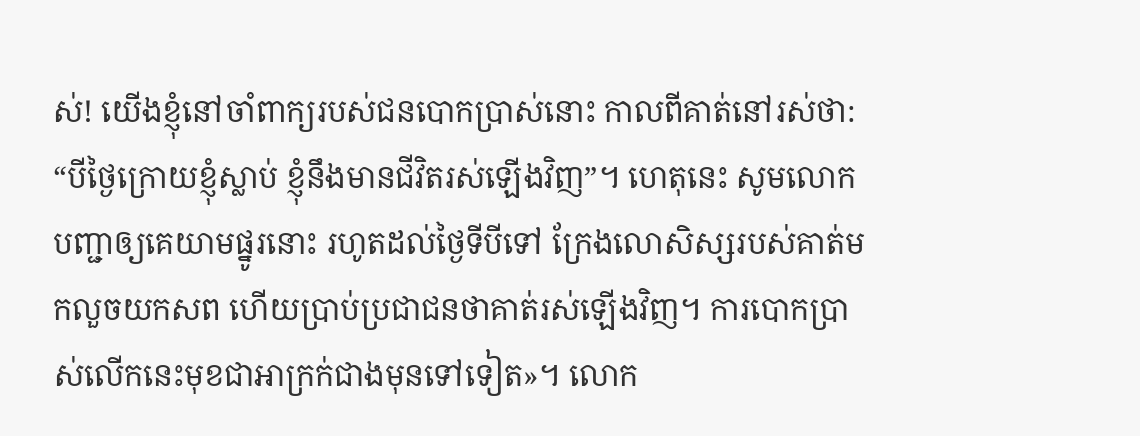ស់! យើងខ្ញុំនៅចាំពាក្យរបស់ជនបោកប្រាស់នោះ កាលពីគាត់នៅរស់ថា: “បីថ្ងៃក្រោយខ្ញុំស្លាប់ ខ្ញុំនឹងមានជីវិតរស់ឡើងវិញ”។ ហេតុនេះ សូមលោកបញ្ជាឲ្យគេយាមផ្នូរនោះ រហូតដល់ថ្ងៃទីបីទៅ ក្រែងលោសិស្សរបស់គាត់មកលួចយកសព ហើយប្រាប់ប្រជាជនថាគាត់រស់ឡើងវិញ។ ការបោកប្រាស់លើកនេះមុខជាអាក្រក់ជាងមុនទៅទៀត»។ លោក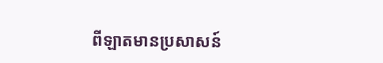ពីឡាតមានប្រសាសន៍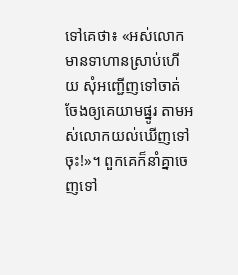ទៅគេថា៖ «អស់លោកមានទាហានស្រាប់ហើយ សុំអញ្ជើញទៅចាត់ចែងឲ្យគេយាមផ្នូរ តាមអស់លោកយល់ឃើញទៅចុះ!»។ ពួកគេក៏នាំគ្នាចេញទៅ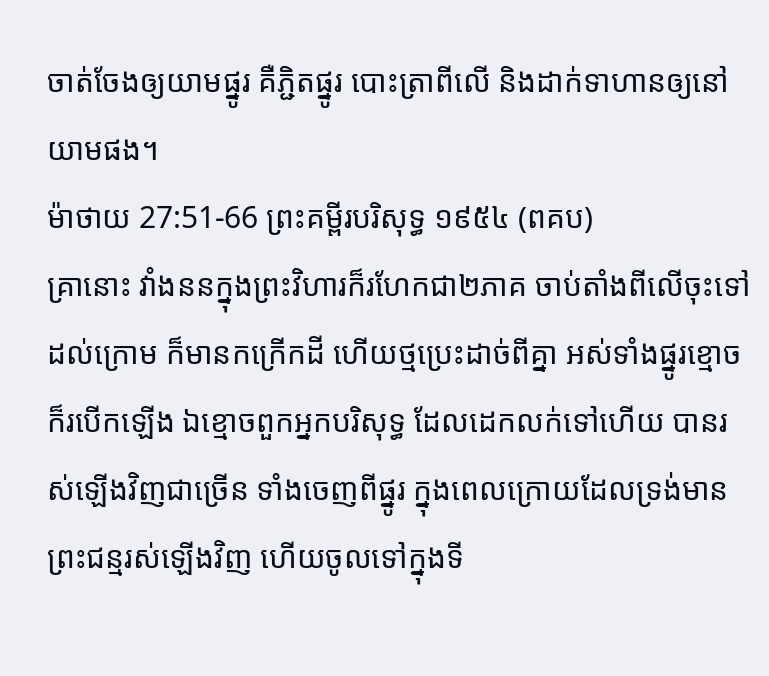ចាត់ចែងឲ្យយាមផ្នូរ គឺភ្ជិតផ្នូរ បោះត្រាពីលើ និងដាក់ទាហានឲ្យនៅយាមផង។
ម៉ាថាយ 27:51-66 ព្រះគម្ពីរបរិសុទ្ធ ១៩៥៤ (ពគប)
គ្រានោះ វាំងននក្នុងព្រះវិហារក៏រហែកជា២ភាគ ចាប់តាំងពីលើចុះទៅដល់ក្រោម ក៏មានកក្រើកដី ហើយថ្មប្រេះដាច់ពីគ្នា អស់ទាំងផ្នូរខ្មោចក៏របើកឡើង ឯខ្មោចពួកអ្នកបរិសុទ្ធ ដែលដេកលក់ទៅហើយ បានរស់ឡើងវិញជាច្រើន ទាំងចេញពីផ្នូរ ក្នុងពេលក្រោយដែលទ្រង់មានព្រះជន្មរស់ឡើងវិញ ហើយចូលទៅក្នុងទី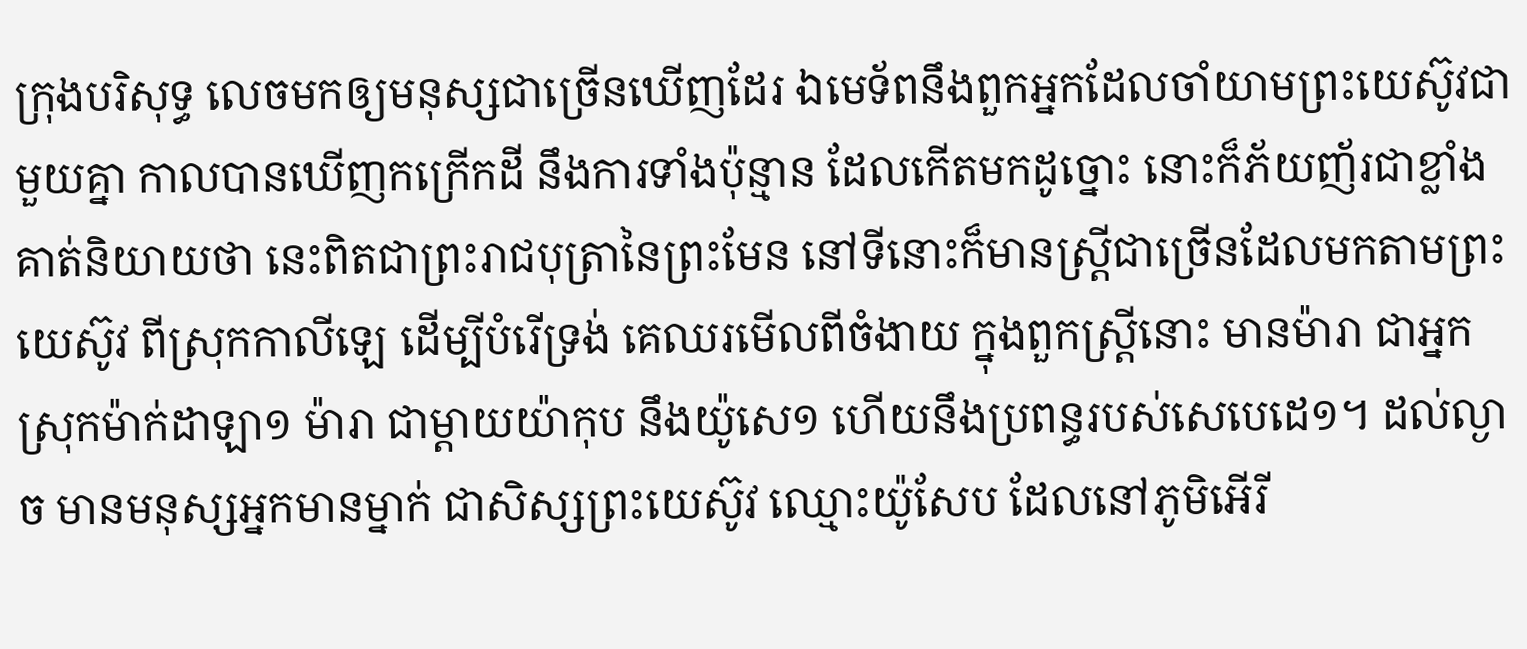ក្រុងបរិសុទ្ធ លេចមកឲ្យមនុស្សជាច្រើនឃើញដែរ ឯមេទ័ពនឹងពួកអ្នកដែលចាំយាមព្រះយេស៊ូវជាមួយគ្នា កាលបានឃើញកក្រើកដី នឹងការទាំងប៉ុន្មាន ដែលកើតមកដូច្នោះ នោះក៏ភ័យញ័រជាខ្លាំង គាត់និយាយថា នេះពិតជាព្រះរាជបុត្រានៃព្រះមែន នៅទីនោះក៏មានស្ត្រីជាច្រើនដែលមកតាមព្រះយេស៊ូវ ពីស្រុកកាលីឡេ ដើម្បីបំរើទ្រង់ គេឈរមើលពីចំងាយ ក្នុងពួកស្ត្រីនោះ មានម៉ារា ជាអ្នកស្រុកម៉ាក់ដាឡា១ ម៉ារា ជាម្តាយយ៉ាកុប នឹងយ៉ូសេ១ ហើយនឹងប្រពន្ធរបស់សេបេដេ១។ ដល់ល្ងាច មានមនុស្សអ្នកមានម្នាក់ ជាសិស្សព្រះយេស៊ូវ ឈ្មោះយ៉ូសែប ដែលនៅភូមិអើរី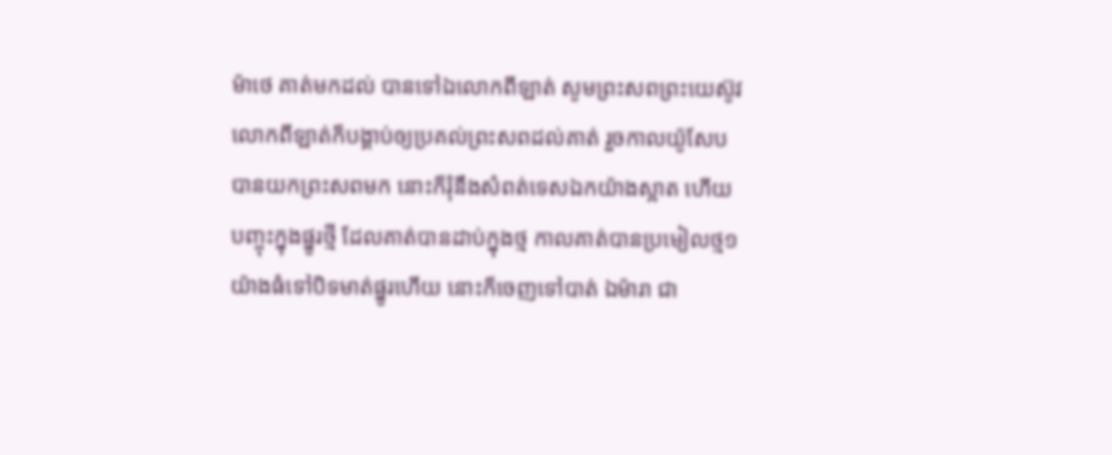ម៉ាថេ គាត់មកដល់ បានទៅឯលោកពីឡាត់ សូមព្រះសពព្រះយេស៊ូវ លោកពីឡាត់ក៏បង្គាប់ឲ្យប្រគល់ព្រះសពដល់គាត់ រួចកាលយ៉ូសែបបានយកព្រះសពមក នោះក៏រុំនឹងសំពត់ទេសឯកយ៉ាងស្អាត ហើយបញ្ចុះក្នុងផ្នូរថ្មី ដែលគាត់បានដាប់ក្នុងថ្ម កាលគាត់បានប្រមៀលថ្ម១យ៉ាងធំទៅបិទមាត់ផ្នូរហើយ នោះក៏ចេញទៅបាត់ ឯម៉ារា ជា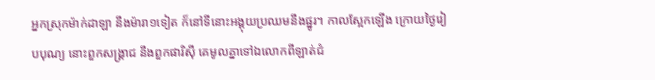អ្នកស្រុកម៉ាក់ដាឡា នឹងម៉ារា១ទៀត ក៏នៅទីនោះអង្គុយប្រឈមនឹងផ្នូរ។ កាលស្អែកឡើង ក្រោយថ្ងៃរៀបបុណ្យ នោះពួកសង្គ្រាជ នឹងពួកផារិស៊ី គេមូលគ្នាទៅឯលោកពីឡាត់ជំ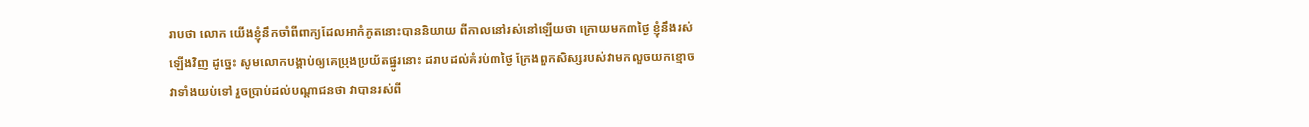រាបថា លោក យើងខ្ញុំនឹកចាំពីពាក្យដែលអាកំភូតនោះបាននិយាយ ពីកាលនៅរស់នៅឡើយថា ក្រោយមក៣ថ្ងៃ ខ្ញុំនឹងរស់ឡើងវិញ ដូច្នេះ សូមលោកបង្គាប់ឲ្យគេប្រុងប្រយ័តផ្នូរនោះ ដរាបដល់គំរប់៣ថ្ងៃ ក្រែងពួកសិស្សរបស់វាមកលួចយកខ្មោចវាទាំងយប់ទៅ រួចប្រាប់ដល់បណ្តាជនថា វាបានរស់ពី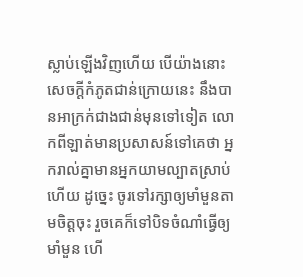ស្លាប់ឡើងវិញហើយ បើយ៉ាងនោះ សេចក្ដីកំភូតជាន់ក្រោយនេះ នឹងបានអាក្រក់ជាងជាន់មុនទៅទៀត លោកពីឡាត់មានប្រសាសន៍ទៅគេថា អ្នករាល់គ្នាមានអ្នកយាមល្បាតស្រាប់ហើយ ដូច្នេះ ចូរទៅរក្សាឲ្យមាំមួនតាមចិត្តចុះ រួចគេក៏ទៅបិទចំណាំធ្វើឲ្យមាំមួន ហើ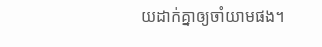យដាក់គ្នាឲ្យចាំយាមផង។